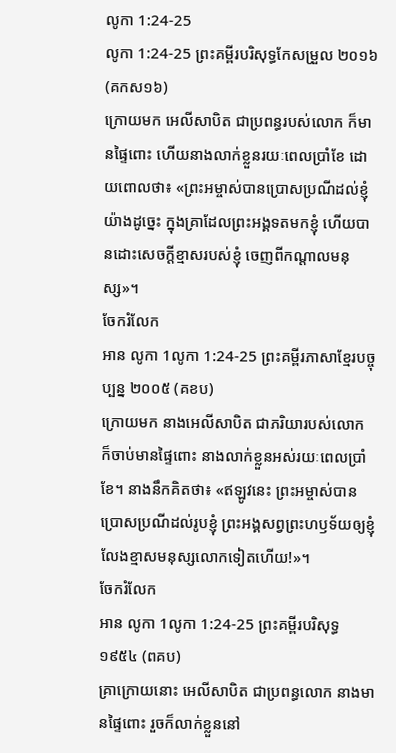លូកា 1:24-25
លូកា 1:24-25 ព្រះគម្ពីរបរិសុទ្ធកែសម្រួល ២០១៦ (គកស១៦)
ក្រោយមក អេលីសាបិត ជាប្រពន្ធរបស់លោក ក៏មានផ្ទៃពោះ ហើយនាងលាក់ខ្លួនរយៈពេលប្រាំខែ ដោយពោលថា៖ «ព្រះអម្ចាស់បានប្រោសប្រណីដល់ខ្ញុំយ៉ាងដូច្នេះ ក្នុងគ្រាដែលព្រះអង្គទតមកខ្ញុំ ហើយបានដោះសេចក្តីខ្មាសរបស់ខ្ញុំ ចេញពីកណ្តាលមនុស្ស»។
ចែករំលែក
អាន លូកា 1លូកា 1:24-25 ព្រះគម្ពីរភាសាខ្មែរបច្ចុប្បន្ន ២០០៥ (គខប)
ក្រោយមក នាងអេលីសាបិត ជាភរិយារបស់លោក ក៏ចាប់មានផ្ទៃពោះ នាងលាក់ខ្លួនអស់រយៈពេលប្រាំខែ។ នាងនឹកគិតថា៖ «ឥឡូវនេះ ព្រះអម្ចាស់បានប្រោសប្រណីដល់រូបខ្ញុំ ព្រះអង្គសព្វព្រះហឫទ័យឲ្យខ្ញុំលែងខ្មាសមនុស្សលោកទៀតហើយ!»។
ចែករំលែក
អាន លូកា 1លូកា 1:24-25 ព្រះគម្ពីរបរិសុទ្ធ ១៩៥៤ (ពគប)
គ្រាក្រោយនោះ អេលីសាបិត ជាប្រពន្ធលោក នាងមានផ្ទៃពោះ រួចក៏លាក់ខ្លួននៅ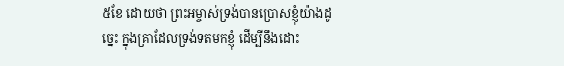៥ខែ ដោយថា ព្រះអម្ចាស់ទ្រង់បានប្រោសខ្ញុំយ៉ាងដូច្នេះ ក្នុងគ្រាដែលទ្រង់ទតមកខ្ញុំ ដើម្បីនឹងដោះ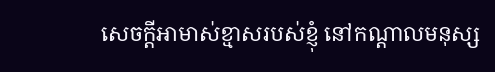សេចក្ដីអាមាស់ខ្មាសរបស់ខ្ញុំ នៅកណ្តាលមនុស្ស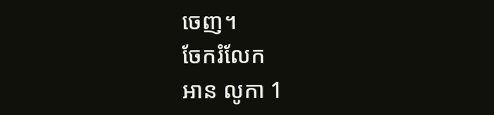ចេញ។
ចែករំលែក
អាន លូកា 1